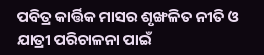ପବିତ୍ର କାର୍ତ୍ତିକ ମାସର ଶୃଙ୍ଖଳିତ ନୀତି ଓ ଯାତ୍ରୀ ପରିଚାଳନା ପାଇଁ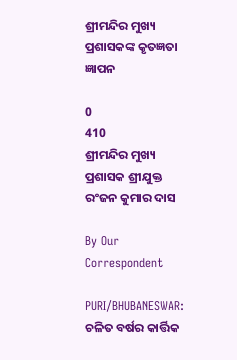ଶ୍ରୀମନ୍ଦିର ମୁଖ୍ୟ ପ୍ରଶାସକଙ୍କ କୃତଜ୍ଞତା ଜ୍ଞାପନ

0
410
ଶ୍ରୀମନ୍ଦିର ମୁଖ୍ୟ ପ୍ରଶାସକ ଶ୍ରୀଯୁକ୍ତ ରଂଜନ କୁମାର ଦାସ

By Our Correspondent

PURI/BHUBANESWAR:   ଚଳିତ ବର୍ଷର କାର୍ତ୍ତିକ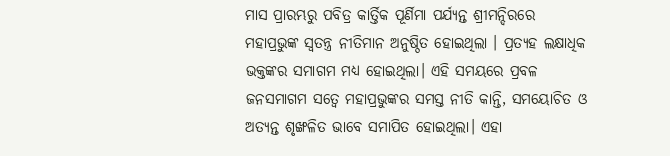ମାସ ପ୍ରାରମ୍ଭରୁ ପବିତ୍ର କାର୍ତ୍ତିକ ପୂର୍ଣିମା ପର୍ଯ୍ୟନ୍ତ ଶ୍ରୀମନ୍ଦିରରେ ମହାପ୍ରଭୁଙ୍କ ସ୍ୱତନ୍ତ୍ର ନୀତିମାନ ଅନୁଷ୍ଠିତ ହୋଇଥିଲା । ପ୍ରତ୍ୟହ ଲକ୍ଷାଧିକ ଭକ୍ତଙ୍କର ସମାଗମ ମଧ୍ୟ ହୋଇଥିଲା। ଏହି ସମୟରେ ପ୍ରବଳ ଜନସମାଗମ ସତ୍ୱେ ମହାପ୍ରଭୁଙ୍କର ସମସ୍ତ ନୀତି କାନ୍ତି, ସମୟୋଚିତ ଓ ଅତ୍ୟନ୍ତ ଶୃଙ୍ଖଳିତ ଭାବେ ସମାପିତ ହୋଇଥିଲା। ଏହା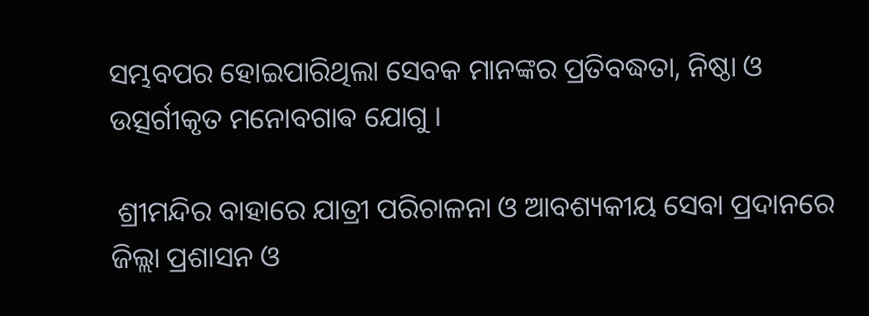ସମ୍ଭବପର ହୋଇପାରିଥିଲା ସେବକ ମାନଙ୍କର ପ୍ରତିବଦ୍ଧତା, ନିଷ୍ଠା ଓ ଉତ୍ସର୍ଗୀକୃତ ମନୋବଗାଵ ଯୋଗୁ ।

 ଶ୍ରୀମନ୍ଦିର ବାହାରେ ଯାତ୍ରୀ ପରିଚାଳନା ଓ ଆବଶ୍ୟକୀୟ ସେବା ପ୍ରଦାନରେ ଜିଲ୍ଲା ପ୍ରଶାସନ ଓ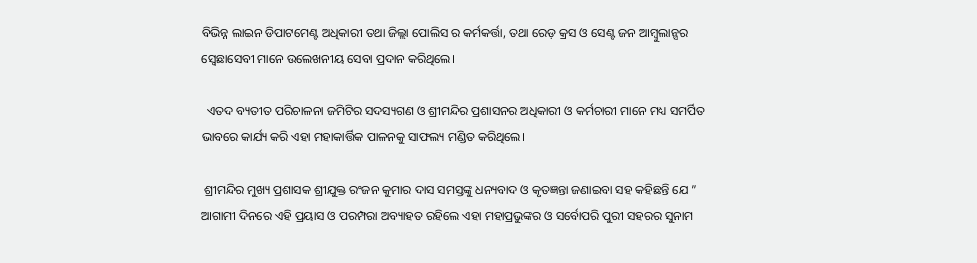ବିଭିନ୍ନ ଲାଇନ ଡିପାଟମେଣ୍ଟ ଅଧିକାରୀ ତଥା ଜିଲ୍ଲା ପୋଲିସ ର କର୍ମକର୍ତ୍ତା, ତଥା ରେଡ଼ କ୍ରସ ଓ ସେଣ୍ଟ ଜନ ଆମ୍ବୁଲାନ୍ସର ସ୍ବେଛାସେବୀ ମାନେ ଉଲେଖନୀୟ ସେବା ପ୍ରଦାନ କରିଥିଲେ।

  ଏତଦ ବ୍ୟତୀତ ପରିଚାଳନା ଜମିଟିର ସଦସ୍ୟଗଣ ଓ ଶ୍ରୀମନ୍ଦିର ପ୍ରଶାସନର ଅଧିକାରୀ ଓ କର୍ମଚାରୀ ମାନେ ମଧ୍ୟ ସମର୍ପିତ ଭାବରେ କାର୍ଯ୍ୟ କରି ଏହା ମହାକାର୍ତ୍ତିକ ପାଳନକୁ ସାଫଲ୍ୟ ମଣ୍ଡିତ କରିଥିଲେ।

 ଶ୍ରୀମନ୍ଦିର ମୁଖ୍ୟ ପ୍ରଶାସକ ଶ୍ରୀଯୁକ୍ତ ରଂଜନ କୁମାର ଦାସ ସମସ୍ତଙ୍କୁ ଧନ୍ୟବାଦ ଓ କୃତଜ୍ଞନ୍ତା ଜଣାଇବା ସହ କହିଛନ୍ତି ଯେ ” ଆଗାମୀ ଦିନରେ ଏହି ପ୍ରୟାସ ଓ ପରମ୍ପରା ଅବ୍ୟାହତ ରହିଲେ ଏହା ମହାପ୍ରଭୁଙ୍କର ଓ ସର୍ବୋପରି ପୁରୀ ସହରର ସୁନାମ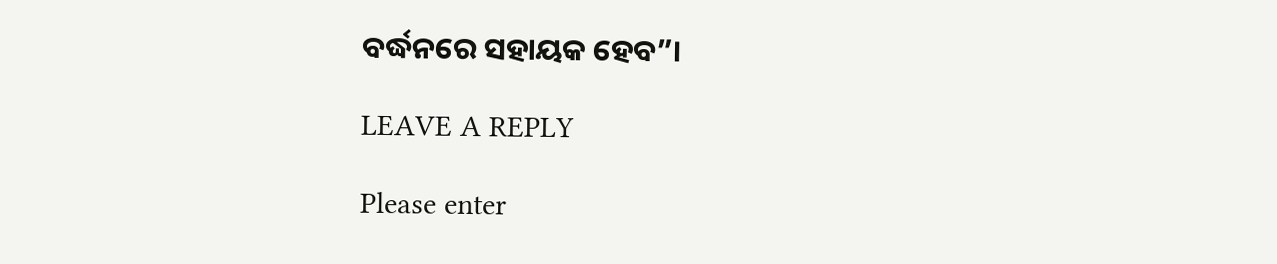ବର୍ଦ୍ଧନରେ ସହାୟକ ହେବ”।

LEAVE A REPLY

Please enter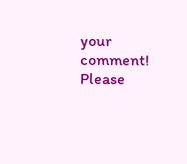your comment!
Please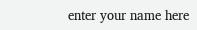enter your name here